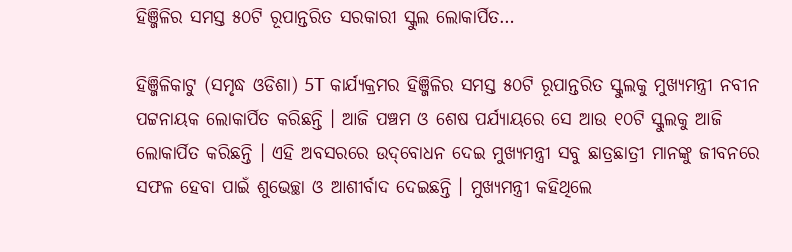ହିଞ୍ଜିଳିର ସମସ୍ତ ୫୦ଟି ରୂପାନ୍ତରିତ ସରକାରୀ ସ୍କୁଲ ଲୋକାର୍ପିତ…

ହିଞ୍ଜିଳିକାଟୁ (ସମୃଦ୍ଧ ଓଡିଶା) 5T କାର୍ଯ୍ୟକ୍ରମର ହିଞ୍ଜିଳିର ସମସ୍ତ ୫୦ଟି ରୂପାନ୍ତରିତ ସ୍କୁଲକୁ ମୁଖ୍ୟମନ୍ତ୍ରୀ ନବୀନ ପଟ୍ଟନାୟକ ଲୋକାର୍ପିତ କରିଛନ୍ତି । ଆଜି ପଞ୍ଚମ ଓ ଶେଷ ପର୍ଯ୍ୟାୟରେ ସେ ଆଉ ୧୦ଟି ସ୍କୁଲକୁ ଆଜି ଲୋକାର୍ପିତ କରିଛନ୍ତି । ଏହି ଅବସରରେ ଉଦ୍‌ବୋଧନ ଦେଇ ମୁଖ୍ୟମନ୍ତ୍ରୀ ସବୁ ଛାତ୍ରଛାତ୍ରୀ ମାନଙ୍କୁ ଜୀବନରେ ସଫଳ ହେବା ପାଇଁ ଶୁଭେଚ୍ଛା ଓ ଆଶୀର୍ବାଦ ଦେଇଛନ୍ତି । ମୁଖ୍ୟମନ୍ତ୍ରୀ କହିଥିଲେ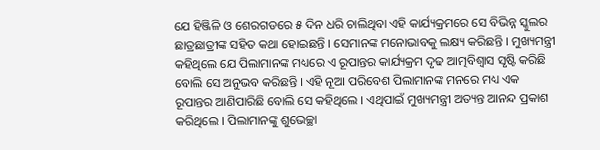ଯେ ହିଞ୍ଜିଳି ଓ ଶେରଗଡରେ ୫ ଦିନ ଧରି ଚାଲିଥିବା ଏହି କାର୍ଯ୍ୟକ୍ରମରେ ସେ ବିଭିନ୍ନ ସ୍କୁଲର ଛାତ୍ରଛାତ୍ରୀଙ୍କ ସହିତ କଥା ହୋଇଛନ୍ତି । ସେମାନଙ୍କ ମନୋଭାବକୁ ଲକ୍ଷ୍ୟ କରିଛନ୍ତି । ମୁଖ୍ୟମନ୍ତ୍ରୀ କହିଥିଲେ ଯେ ପିଲାମାନଙ୍କ ମଧ୍ୟରେ ଏ ରୂପାନ୍ତର କାର୍ଯ୍ୟକ୍ରମ ଦୃଢ ଆତ୍ମବିଶ୍ବାସ ସୃଷ୍ଟି କରିଛି ବୋଲି ସେ ଅନୁଭବ କରିଛନ୍ତି । ଏହି ନୂଆ ପରିବେଶ ପିଲାମାନଙ୍କ ମନରେ ମଧ୍ୟ ଏକ ରୂପାନ୍ତର ଆଣିପାରିଛି ବୋଲି ସେ କହିଥିଲେ । ଏଥିପାଇଁ ମୁଖ୍ୟମନ୍ତ୍ରୀ ଅତ୍ୟନ୍ତ ଆନନ୍ଦ ପ୍ରକାଶ କରିଥିଲେ । ପିଲାମାନଙ୍କୁ ଶୁଭେଚ୍ଛା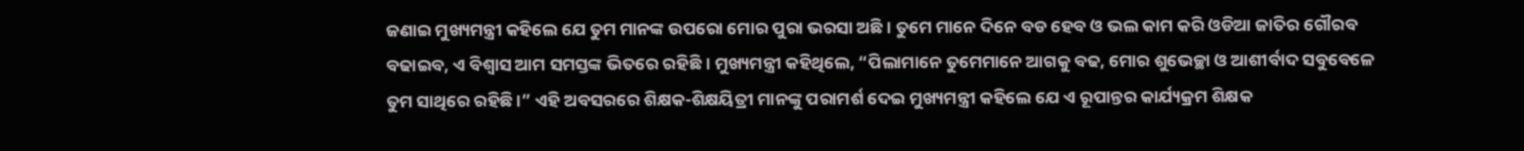ଜଣାଇ ମୁଖ୍ୟମନ୍ତ୍ରୀ କହିଲେ ଯେ ତୁମ ମାନଙ୍କ ଉପରୋ ମୋର ପୁରା ଭରସା ଅଛି । ତୁମେ ମାନେ ଦିନେ ବଡ ହେବ ଓ ଭଲ କାମ କରି ଓଡିଆ ଜାତିର ଗୌରବ ବଢାଇବ, ଏ ବିଶ୍ବାସ ଆମ ସମସ୍ତଙ୍କ ଭିତରେ ରହିଛି । ମୁଖ୍ୟମନ୍ତ୍ରୀ କହିଥିଲେ, “ପିଲାମାନେ ତୁମେମାନେ ଆଗକୁ ବଢ, ମୋର ଶୁଭେଚ୍ଛା ଓ ଆଶୀର୍ବାଦ ସବୁବେଳେ ତୁମ ସାଥିରେ ରହିଛି ।” ଏହି ଅବସରରେ ଶିକ୍ଷକ-ଶିକ୍ଷୟିତ୍ରୀ ମାନଙ୍କୁ ପରାମର୍ଶ ଦେଇ ମୁଖ୍ୟମନ୍ତ୍ରୀ କହିଲେ ଯେ ଏ ରୂପାନ୍ତର କାର୍ଯ୍ୟକ୍ରମ ଶିକ୍ଷକ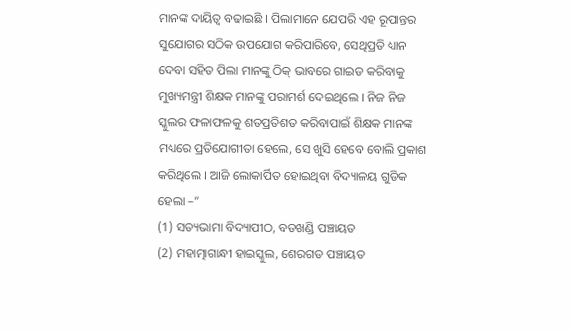ମାନଙ୍କ ଦାୟିତ୍ବ ବଢାଇଛି । ପିଲାମାନେ ଯେପରି ଏହ ରୂପାନ୍ତର ସୁଯୋଗର ସଠିକ ଉପଯୋଗ କରିପାରିବେ, ସେଥିପ୍ରତି ଧ୍ୟାନ ଦେବା ସହିତ ପିଲା ମାନଙ୍କୁ ଠିକ୍‌ ଭାବରେ ଗାଇଡ କରିବାକୁ ମୁଖ୍ୟମନ୍ତ୍ରୀ ଶିକ୍ଷକ ମାନଙ୍କୁ ପରାମର୍ଶ ଦେଇଥିଲେ । ନିଜ ନିଜ ସ୍କୁଲର ଫଳାଫଳକୁ ଶତପ୍ରତିଶତ କରିବାପାଇଁ ଶିକ୍ଷକ ମାନଙ୍କ ମଧ୍ୟରେ ପ୍ରତିଯୋଗୀତା ହେଲେ, ସେ ଖୁସି ହେବେ ବୋଲି ପ୍ରକାଶ କରିଥିଲେ । ଆଜି ଲୋକାର୍ପିତ ହୋଇଥିବା ବିଦ୍ୟାଳୟ ଗୁଡିକ ହେଲା –”
(1) ସତ୍ୟଭାମା ବିଦ୍ୟାପୀଠ, ବଡଖଣ୍ଡି ପଞ୍ଚାୟତ
(2) ମହାତ୍ମାଗାନ୍ଧୀ ହାଇସ୍କୁଲ, ଶେରଗଡ ପଞ୍ଚାୟତ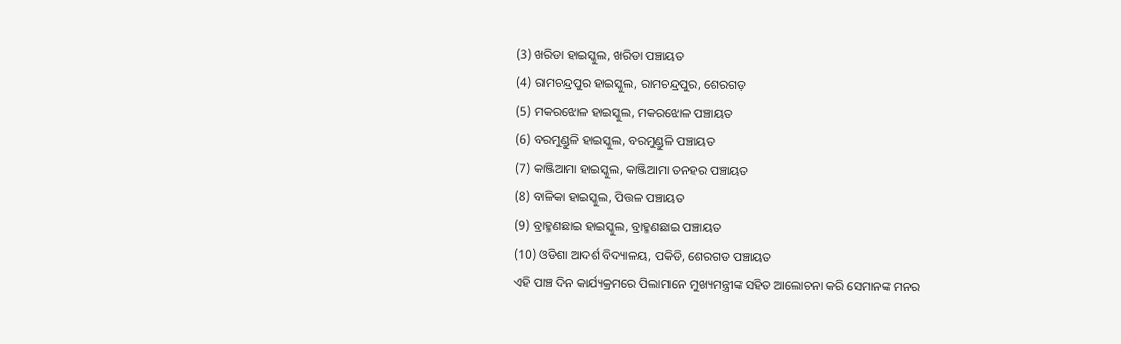(3) ଖରିଡା ହାଇସ୍କୁଲ, ଖରିଡା ପଞ୍ଚାୟତ
(4) ରାମଚନ୍ଦ୍ରପୁର ହାଇସ୍କୁଲ, ରାମଚନ୍ଦ୍ରପୁର, ଶେରଗଡ଼
(5) ମକରଝୋଳ ହାଇସ୍କୁଲ, ମକରଝୋଳ ପଞ୍ଚାୟତ
(6) ବରମୁଣ୍ଡୁଳି ହାଇସ୍କୁଲ, ବରମୁଣ୍ଡୁଳି ପଞ୍ଚାୟତ
(7) କାଞ୍ଜିଆମା ହାଇସ୍କୁଲ, କାଞ୍ଜିଆମା ତନହର ପଞ୍ଚାୟତ
(8) ବାଳିକା ହାଇସ୍କୁଲ, ପିତ୍ତଳ ପଞ୍ଚାୟତ
(9) ବ୍ରାହ୍ମଣଛାଇ ହାଇସ୍କୁଲ, ବ୍ରାହ୍ମଣଛାଇ ପଞ୍ଚାୟତ
(10) ଓଡିଶା ଆଦର୍ଶ ବିଦ୍ୟାଳୟ, ପକିଡି, ଶେରଗଡ ପଞ୍ଚାୟତ
ଏହି ପାଞ୍ଚ ଦିନ କାର୍ଯ୍ୟକ୍ରମରେ ପିଲାମାନେ ମୁଖ୍ୟମନ୍ତ୍ରୀଙ୍କ ସହିତ ଆଲୋଚନା କରି ସେମାନଙ୍କ ମନର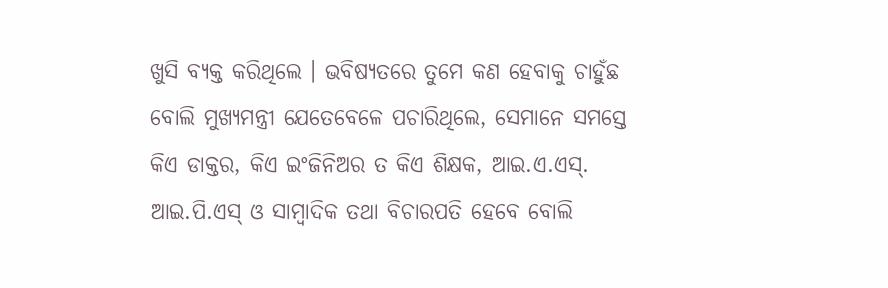ଖୁସି ବ୍ୟକ୍ତ କରିଥିଲେ । ଭବିଷ୍ୟତରେ ତୁମେ କଣ ହେବାକୁ ଚାହୁଁଛ ବୋଲି ମୁଖ୍ୟମନ୍ତ୍ରୀ ଯେତେବେଳେ ପଚାରିଥିଲେ, ସେମାନେ ସମସ୍ତେ କିଏ ଡାକ୍ତର, କିଏ ଇଂଜିନିଅର ତ କିଏ ଶିକ୍ଷକ, ଆଇ.ଏ.ଏସ୍‌. ଆଇ.ପି.ଏସ୍‌ ଓ ସାମ୍ବାଦିକ ତଥା ବିଚାରପତି ହେବେ ବୋଲି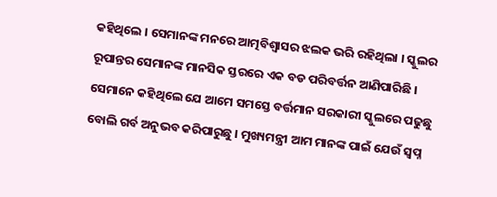କହିଥିଲେ । ସେମାନଙ୍କ ମନରେ ଆତ୍ମବିଶ୍ବାସର ଝଲକ ଭରି ରହିଥିଲା । ସ୍କୁଲର ରୂପାନ୍ତର ସେମାନଙ୍କ ମାନସିକ ସ୍ତରରେ ଏକ ବଡ ପରିବର୍ତ୍ତନ ଆଣିପାରିଛି । ସେମାନେ କହିଥିଲେ ଯେ ଆମେ ସମସ୍ତେ ବର୍ତ୍ତମାନ ସରକାରୀ ସ୍କୁଲରେ ପଢୁଛୁ ବୋଲି ଗର୍ବ ଅନୁଭବ କରିପାରୁଛୁ । ମୁଖ୍ୟମନ୍ତ୍ରୀ ଆମ ମାନଙ୍କ ପାଇଁ ଯେଉଁ ସ୍ୱପ୍ନ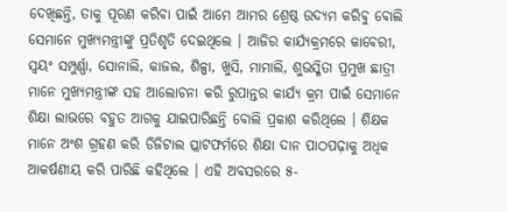ଦେଖିଛନ୍ତି, ତାକୁ ପୂରଣ କରିବା ପାଇଁ ଆମେ ଆମର ଶ୍ରେଷ୍ଠ ଉଦ୍ୟମ କରିବୁ ବୋଲି ସେମାନେ ମୁଖ୍ୟମନ୍ତ୍ରୀଙ୍କୁ ପ୍ରତିଶୃତି ଦେଇଥିଲେ । ଆଜିର କାର୍ଯ୍ୟକ୍ରମରେ କାବେରୀ, ସ୍ୱୟଂ ସମ୍ପୁର୍ଣ୍ଣା, ସୋନାଲି, କାଜଲ, ଶିଳ୍ପା, ଖୁସି, ମାମାଲି, ଶୁଭସ୍ମିତା ପ୍ରମୁଖ ଛାତ୍ରୀ ମାନେ ମୁଖ୍ୟମନ୍ତ୍ରୀଙ୍କ ସହ ଆଲୋଚନା କରି ରୁପାନ୍ତର କାର୍ଯ୍ୟ କ୍ରମ ପାଇଁ ସେମାନେ ଶିକ୍ଷା ଲାଭରେ ବହୁତ ଆଗକୁ ଯାଇପାରିଛନ୍ତି ବୋଲି ପ୍ରକାଶ କରିଥିଲେ । ଶିକ୍ଷକ ମାନେ ଅଂଶ ଗ୍ରହଣ କରି ଡିଜିଟାଲ ପ୍ଲାଟଫର୍ମରେ ଶିକ୍ଷା ଦାନ ପାଠପଢ଼ାକୁ ଅଧିକ ଆକର୍ଷଣୀୟ କରି ପାରିଛି କହିଥିଲେ । ଏହି ଅବସରରେ ୫-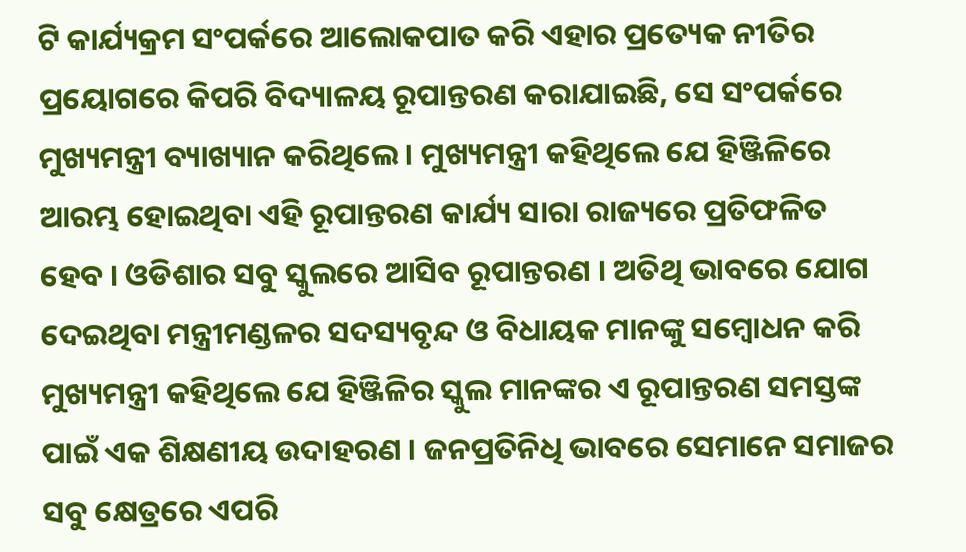ଟି କାର୍ଯ୍ୟକ୍ରମ ସଂପର୍କରେ ଆଲୋକପାତ କରି ଏହାର ପ୍ରତ୍ୟେକ ନୀତିର ପ୍ରୟୋଗରେ କିପରି ବିଦ୍ୟାଳୟ ରୂପାନ୍ତରଣ କରାଯାଇଛି, ସେ ସଂପର୍କରେ ମୁଖ୍ୟମନ୍ତ୍ରୀ ବ୍ୟାଖ୍ୟାନ କରିଥିଲେ । ମୁଖ୍ୟମନ୍ତ୍ରୀ କହିଥିଲେ ଯେ ହିଞ୍ଜିଳିରେ ଆରମ୍ଭ ହୋଇଥିବା ଏହି ରୂପାନ୍ତରଣ କାର୍ଯ୍ୟ ସାରା ରାଜ୍ୟରେ ପ୍ରତିଫଳିତ ହେବ । ଓଡିଶାର ସବୁ ସ୍କୁଲରେ ଆସିବ ରୂପାନ୍ତରଣ । ଅତିଥି ଭାବରେ ଯୋଗ ଦେଇଥିବା ମନ୍ତ୍ରୀମଣ୍ଡଳର ସଦସ୍ୟବୃନ୍ଦ ଓ ବିଧାୟକ ମାନଙ୍କୁ ସମ୍ବୋଧନ କରି ମୁଖ୍ୟମନ୍ତ୍ରୀ କହିଥିଲେ ଯେ ହିଞ୍ଜିଳିର ସ୍କୁଲ ମାନଙ୍କର ଏ ରୂପାନ୍ତରଣ ସମସ୍ତଙ୍କ ପାଇଁ ଏକ ଶିକ୍ଷଣୀୟ ଉଦାହରଣ । ଜନପ୍ରତିନିଧି ଭାବରେ ସେମାନେ ସମାଜର ସବୁ କ୍ଷେତ୍ରରେ ଏପରି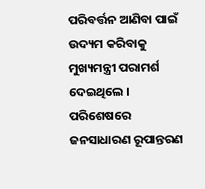ପରିବର୍ତ୍ତନ ଆଣିବା ପାଇଁ ଉଦ୍ୟମ କରିବାକୁ ମୁଖ୍ୟମନ୍ତ୍ରୀ ପରାମର୍ଶ ଦେଇଥିଲେ । ପରିଶେଷରେ ଜନସାଧାରଣ ରୂପାନ୍ତରଣ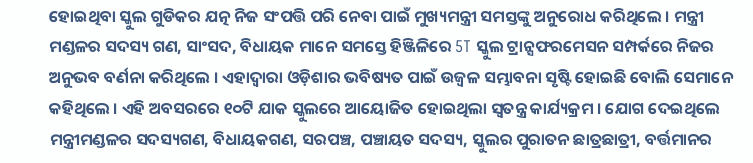ହୋଇଥିବା ସ୍କୁଲ ଗୁଡିକର ଯତ୍ନ ନିଜ ସଂପତ୍ତି ପରି ନେବା ପାଇଁ ମୁଖ୍ୟମନ୍ତ୍ରୀ ସମସ୍ତଙ୍କୁ ଅନୁରୋଧ କରିଥିଲେ । ମନ୍ତ୍ରୀ ମଣ୍ଡଳର ସଦସ୍ୟ ଗଣ, ସାଂସଦ, ବିଧାୟକ ମାନେ ସମସ୍ତେ ହିଞ୍ଜିଳିରେ 5T ସ୍କୁଲ ଟ୍ରାନ୍ସଫରମେସନ ସମ୍ପର୍କରେ ନିଜର ଅନୁଭବ ବର୍ଣନା କରିଥିଲେ । ଏହାଦ୍ବାରା ଓଡ଼ିଶାର ଭବିଷ୍ୟତ ପାଇଁ ଉଜ୍ବଳ ସମ୍ଭାବନା ସୃଷ୍ଟି ହୋଇଛି ବୋଲି ସେମାନେ କହିଥିଲେ । ଏହି ଅବସରରେ ୧୦ଟି ଯାକ ସ୍କୁଲରେ ଆୟୋଜିତ ହୋଇଥିଲା ସ୍ୱତନ୍ତ୍ର କାର୍ଯ୍ୟକ୍ରମ । ଯୋଗ ଦେଇଥିଲେ ମନ୍ତ୍ରୀମଣ୍ଡଳର ସଦସ୍ୟଗଣ, ବିଧାୟକଗଣ, ସରପଞ୍ଚ, ପଞ୍ଚାୟତ ସଦସ୍ୟ, ସ୍କୁଲର ପୁରାତନ ଛାତ୍ରଛାତ୍ରୀ, ବର୍ତ୍ତମାନର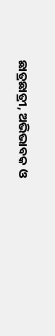ଛାତ୍ରଛାତ୍ରୀ, ଅଭିଭାବକ ଓ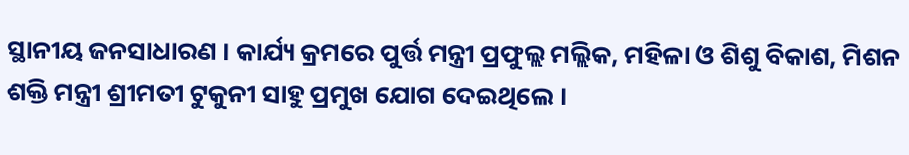ସ୍ଥାନୀୟ ଜନସାଧାରଣ । କାର୍ଯ୍ୟ କ୍ରମରେ ପୁର୍ତ୍ତ ମନ୍ତ୍ରୀ ପ୍ରଫୁଲ୍ଲ ମଲ୍ଲିକ, ମହିଳା ଓ ଶିଶୁ ବିକାଶ, ମିଶନ ଶକ୍ତି ମନ୍ତ୍ରୀ ଶ୍ରୀମତୀ ଟୁକୁନୀ ସାହୁ ପ୍ରମୁଖ ଯୋଗ ଦେଇଥିଲେ ।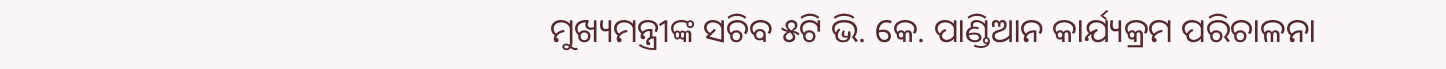ମୁଖ୍ୟମନ୍ତ୍ରୀଙ୍କ ସଚିବ ୫ଟି ଭି. କେ. ପାଣ୍ଡିଆନ କାର୍ଯ୍ୟକ୍ରମ ପରିଚାଳନା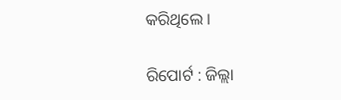କରିଥିଲେ ।

ରିପୋର୍ଟ : ଜିଲ୍ଲା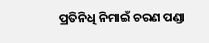ପ୍ରତିନିଧି ନିମାଇଁ ଚରଣ ପଣ୍ଡା